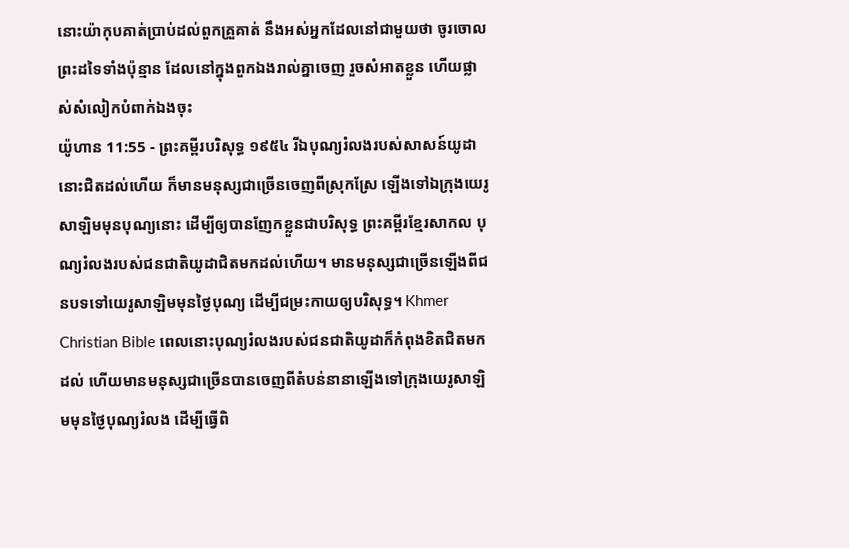នោះយ៉ាកុបគាត់ប្រាប់ដល់ពួកគ្រួគាត់ នឹងអស់អ្នកដែលនៅជាមួយថា ចូរចោលព្រះដទៃទាំងប៉ុន្មាន ដែលនៅក្នុងពួកឯងរាល់គ្នាចេញ រួចសំអាតខ្លួន ហើយផ្លាស់សំលៀកបំពាក់ឯងចុះ
យ៉ូហាន 11:55 - ព្រះគម្ពីរបរិសុទ្ធ ១៩៥៤ រីឯបុណ្យរំលងរបស់សាសន៍យូដា នោះជិតដល់ហើយ ក៏មានមនុស្សជាច្រើនចេញពីស្រុកស្រែ ឡើងទៅឯក្រុងយេរូសាឡិមមុនបុណ្យនោះ ដើម្បីឲ្យបានញែកខ្លួនជាបរិសុទ្ធ ព្រះគម្ពីរខ្មែរសាកល បុណ្យរំលងរបស់ជនជាតិយូដាជិតមកដល់ហើយ។ មានមនុស្សជាច្រើនឡើងពីជនបទទៅយេរូសាឡិមមុនថ្ងៃបុណ្យ ដើម្បីជម្រះកាយឲ្យបរិសុទ្ធ។ Khmer Christian Bible ពេលនោះបុណ្យរំលងរបស់ជនជាតិយូដាក៏កំពុងខិតជិតមកដល់ ហើយមានមនុស្សជាច្រើនបានចេញពីតំបន់នានាឡើងទៅក្រុងយេរូសាឡិមមុនថ្ងៃបុណ្យរំលង ដើម្បីធ្វើពិ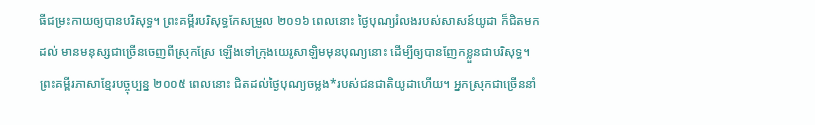ធីជម្រះកាយឲ្យបានបរិសុទ្ធ។ ព្រះគម្ពីរបរិសុទ្ធកែសម្រួល ២០១៦ ពេលនោះ ថ្ងៃបុណ្យរំលងរបស់សាសន៍យូដា ក៏ជិតមកដល់ មានមនុស្សជាច្រើនចេញពីស្រុកស្រែ ឡើងទៅក្រុងយេរូសាឡិមមុនបុណ្យនោះ ដើម្បីឲ្យបានញែកខ្លួនជាបរិសុទ្ធ។ ព្រះគម្ពីរភាសាខ្មែរបច្ចុប្បន្ន ២០០៥ ពេលនោះ ជិតដល់ថ្ងៃបុណ្យចម្លង*របស់ជនជាតិយូដាហើយ។ អ្នកស្រុកជាច្រើននាំ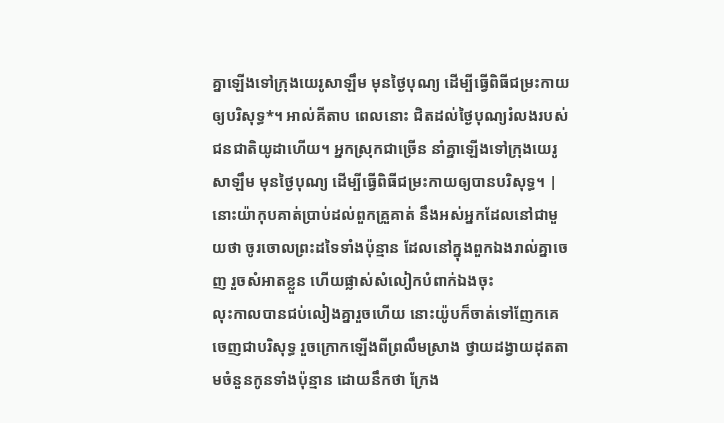គ្នាឡើងទៅក្រុងយេរូសាឡឹម មុនថ្ងៃបុណ្យ ដើម្បីធ្វើពិធីជម្រះកាយឲ្យបរិសុទ្ធ*។ អាល់គីតាប ពេលនោះ ជិតដល់ថ្ងៃបុណ្យរំលងរបស់ជនជាតិយូដាហើយ។ អ្នកស្រុកជាច្រើន នាំគ្នាឡើងទៅក្រុងយេរូសាឡឹម មុនថ្ងៃបុណ្យ ដើម្បីធ្វើពិធីជម្រះកាយឲ្យបានបរិសុទ្ធ។ |
នោះយ៉ាកុបគាត់ប្រាប់ដល់ពួកគ្រួគាត់ នឹងអស់អ្នកដែលនៅជាមួយថា ចូរចោលព្រះដទៃទាំងប៉ុន្មាន ដែលនៅក្នុងពួកឯងរាល់គ្នាចេញ រួចសំអាតខ្លួន ហើយផ្លាស់សំលៀកបំពាក់ឯងចុះ
លុះកាលបានជប់លៀងគ្នារួចហើយ នោះយ៉ូបក៏ចាត់ទៅញែកគេចេញជាបរិសុទ្ធ រួចក្រោកឡើងពីព្រលឹមស្រាង ថ្វាយដង្វាយដុតតាមចំនួនកូនទាំងប៉ុន្មាន ដោយនឹកថា ក្រែង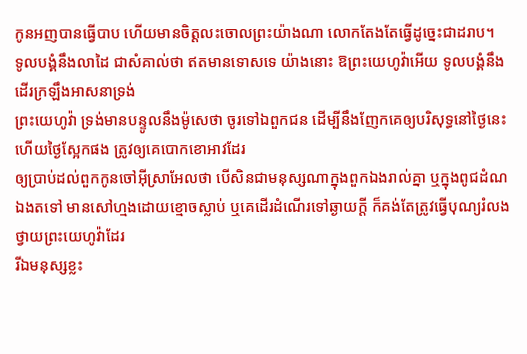កូនអញបានធ្វើបាប ហើយមានចិត្តលះចោលព្រះយ៉ាងណា លោកតែងតែធ្វើដូច្នេះជាដរាប។
ទូលបង្គំនឹងលាដៃ ជាសំគាល់ថា ឥតមានទោសទេ យ៉ាងនោះ ឱព្រះយេហូវ៉ាអើយ ទូលបង្គំនឹងដើរក្រឡឹងអាសនាទ្រង់
ព្រះយេហូវ៉ា ទ្រង់មានបន្ទូលនឹងម៉ូសេថា ចូរទៅឯពួកជន ដើម្បីនឹងញែកគេឲ្យបរិសុទ្ធនៅថ្ងៃនេះ ហើយថ្ងៃស្អែកផង ត្រូវឲ្យគេបោកខោអាវដែរ
ឲ្យប្រាប់ដល់ពួកកូនចៅអ៊ីស្រាអែលថា បើសិនជាមនុស្សណាក្នុងពួកឯងរាល់គ្នា ឬក្នុងពូជដំណឯងតទៅ មានសៅហ្មងដោយខ្មោចស្លាប់ ឬគេដើរដំណើរទៅឆ្ងាយក្តី ក៏គង់តែត្រូវធ្វើបុណ្យរំលងថ្វាយព្រះយេហូវ៉ាដែរ
រីឯមនុស្សខ្លះ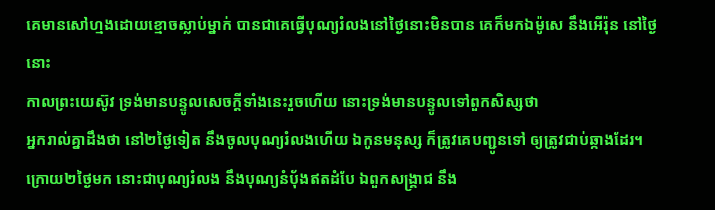គេមានសៅហ្មងដោយខ្មោចស្លាប់ម្នាក់ បានជាគេធ្វើបុណ្យរំលងនៅថ្ងៃនោះមិនបាន គេក៏មកឯម៉ូសេ នឹងអើរ៉ុន នៅថ្ងៃនោះ
កាលព្រះយេស៊ូវ ទ្រង់មានបន្ទូលសេចក្ដីទាំងនេះរួចហើយ នោះទ្រង់មានបន្ទូលទៅពួកសិស្សថា
អ្នករាល់គ្នាដឹងថា នៅ២ថ្ងៃទៀត នឹងចូលបុណ្យរំលងហើយ ឯកូនមនុស្ស ក៏ត្រូវគេបញ្ជូនទៅ ឲ្យត្រូវជាប់ឆ្កាងដែរ។
ក្រោយ២ថ្ងៃមក នោះជាបុណ្យរំលង នឹងបុណ្យនំបុ័ងឥតដំបែ ឯពួកសង្គ្រាជ នឹង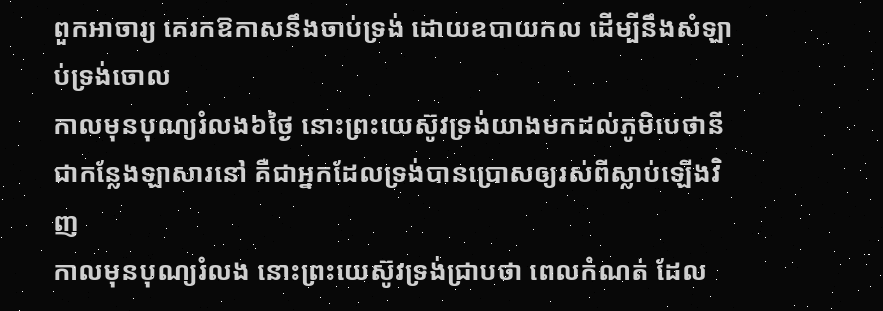ពួកអាចារ្យ គេរកឱកាសនឹងចាប់ទ្រង់ ដោយឧបាយកល ដើម្បីនឹងសំឡាប់ទ្រង់ចោល
កាលមុនបុណ្យរំលង៦ថ្ងៃ នោះព្រះយេស៊ូវទ្រង់យាងមកដល់ភូមិបេថានី ជាកន្លែងឡាសារនៅ គឺជាអ្នកដែលទ្រង់បានប្រោសឲ្យរស់ពីស្លាប់ឡើងវិញ
កាលមុនបុណ្យរំលង នោះព្រះយេស៊ូវទ្រង់ជ្រាបថា ពេលកំណត់ ដែល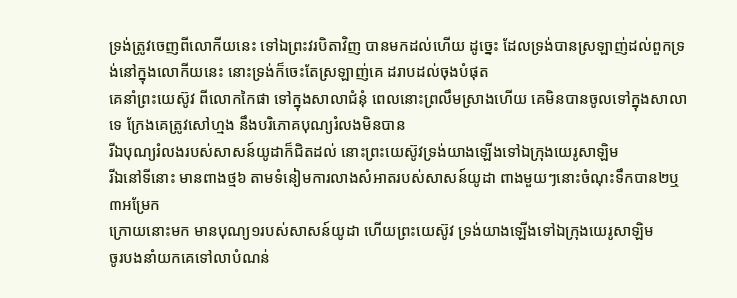ទ្រង់ត្រូវចេញពីលោកីយនេះ ទៅឯព្រះវរបិតាវិញ បានមកដល់ហើយ ដូច្នេះ ដែលទ្រង់បានស្រឡាញ់ដល់ពួកទ្រង់នៅក្នុងលោកីយនេះ នោះទ្រង់ក៏ចេះតែស្រឡាញ់គេ ដរាបដល់ចុងបំផុត
គេនាំព្រះយេស៊ូវ ពីលោកកៃផា ទៅក្នុងសាលាជំនុំ ពេលនោះព្រលឹមស្រាងហើយ គេមិនបានចូលទៅក្នុងសាលាទេ ក្រែងគេត្រូវសៅហ្មង នឹងបរិភោគបុណ្យរំលងមិនបាន
រីឯបុណ្យរំលងរបស់សាសន៍យូដាក៏ជិតដល់ នោះព្រះយេស៊ូវទ្រង់យាងឡើងទៅឯក្រុងយេរូសាឡិម
រីឯនៅទីនោះ មានពាងថ្ម៦ តាមទំនៀមការលាងសំអាតរបស់សាសន៍យូដា ពាងមួយៗនោះចំណុះទឹកបាន២ឬ៣អម្រែក
ក្រោយនោះមក មានបុណ្យ១របស់សាសន៍យូដា ហើយព្រះយេស៊ូវ ទ្រង់យាងឡើងទៅឯក្រុងយេរូសាឡិម
ចូរបងនាំយកគេទៅលាបំណន់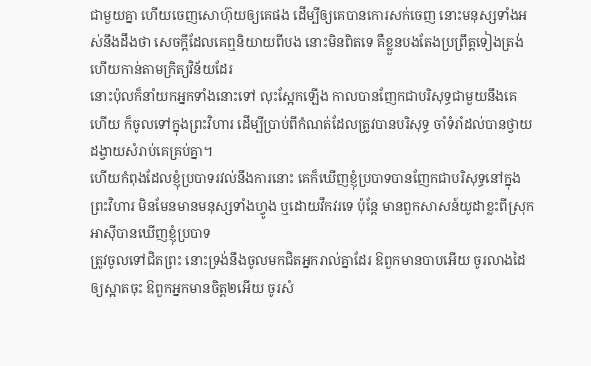ជាមួយគ្នា ហើយចេញសោហ៊ុយឲ្យគេផង ដើម្បីឲ្យគេបានកោរសក់ចេញ នោះមនុស្សទាំងអស់នឹងដឹងថា សេចក្ដីដែលគេឮនិយាយពីបង នោះមិនពិតទេ គឺខ្លួនបងតែងប្រព្រឹត្តទៀងត្រង់ ហើយកាន់តាមក្រិត្យវិន័យដែរ
នោះប៉ុលក៏នាំយកអ្នកទាំងនោះទៅ លុះស្អែកឡើង កាលបានញែកជាបរិសុទ្ធជាមួយនឹងគេហើយ ក៏ចូលទៅក្នុងព្រះវិហារ ដើម្បីប្រាប់ពីកំណត់ដែលត្រូវបានបរិសុទ្ធ ចាំទំរាំដល់បានថ្វាយដង្វាយសំរាប់គេគ្រប់គ្នា។
ហើយកំពុងដែលខ្ញុំប្របាទរវល់នឹងការនោះ គេក៏ឃើញខ្ញុំប្របាទបានញែកជាបរិសុទ្ធនៅក្នុងព្រះវិហារ មិនមែនមានមនុស្សទាំងហ្វូង ឬដោយវឹកវរទេ ប៉ុន្តែ មានពួកសាសន៍យូដាខ្លះពីស្រុកអាស៊ីបានឃើញខ្ញុំប្របាទ
ត្រូវចូលទៅជិតព្រះ នោះទ្រង់នឹងចូលមកជិតអ្នករាល់គ្នាដែរ ឱពួកមានបាបអើយ ចូរលាងដៃឲ្យស្អាតចុះ ឱពួកអ្នកមានចិត្ត២អើយ ចូរសំ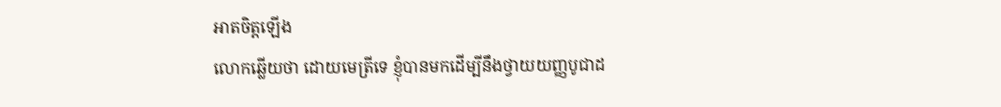អាតចិត្តឡើង
លោកឆ្លើយថា ដោយមេត្រីទេ ខ្ញុំបានមកដើម្បីនឹងថ្វាយយញ្ញបូជាដ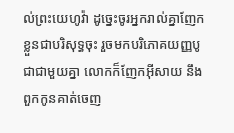ល់ព្រះយេហូវ៉ា ដូច្នេះចូរអ្នករាល់គ្នាញែកខ្លួនជាបរិសុទ្ធចុះ រួចមកបរិភោគយញ្ញបូជាជាមួយគ្នា លោកក៏ញែកអ៊ីសាយ នឹងពួកកូនគាត់ចេញ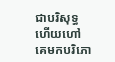ជាបរិសុទ្ធ ហើយហៅគេមកបរិភោ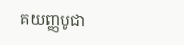គយញ្ញបូជា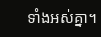ទាំងអស់គ្នា។